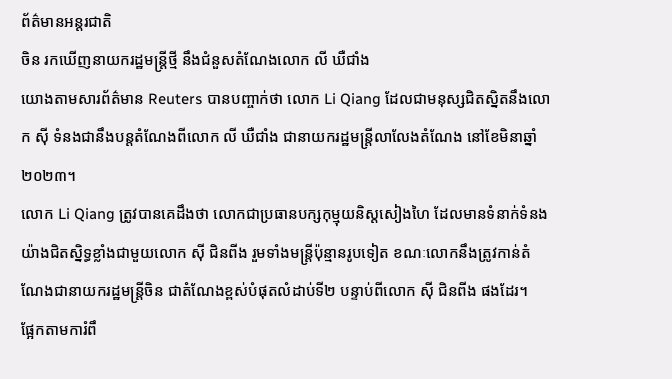ព័ត៌មានអន្ដរជាតិ
ចិន រកឃើញនាយករដ្ឋមន្រ្តីថ្មី នឹងជំនួសតំណែងលោក លី ឃឺជាំង
យោងតាមសារព័ត៌មាន Reuters បានបញ្ចាក់ថា លោក Li Qiang ដែលជាមនុស្សជិតស្និតនឹងលោក ស៊ី ទំនងជានឹងបន្តតំណែងពីលោក លី ឃឺជាំង ជានាយករដ្ឋមន្ត្រីលាលែងតំណែង នៅខែមិនាឆ្នាំ២០២៣។
លោក Li Qiang ត្រូវបានគេដឹងថា លោកជាប្រធានបក្សកុម្មុយនិស្តសៀងហៃ ដែលមានទំនាក់ទំនងយ៉ាងជិតស្និទ្ធខ្លាំងជាមួយលោក ស៊ី ជិនពីង រួមទាំងមន្រ្តីប៉ុន្មានរូបទៀត ខណៈលោកនឹងត្រូវកាន់តំណែងជានាយករដ្ឋមន្ត្រីចិន ជាតំណែងខ្ពស់បំផុតលំដាប់ទី២ បន្ទាប់ពីលោក ស៊ី ជិនពីង ផងដែរ។
ផ្អែកតាមការំពឹ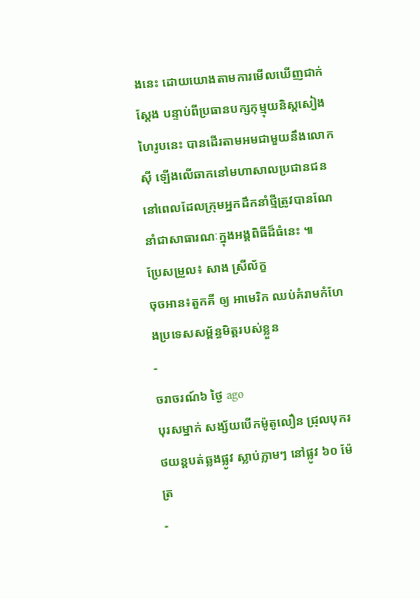ងនេះ ដោយយោងតាមការមើលឃើញជាក់ស្ដែង បន្ទាប់ពីប្រធានបក្សកុម្មុយនិស្តសៀងហៃរូបនេះ បានដើរតាមអមជាមួយនឹងលោក ស៊ី ឡើងលើឆាកនៅមហាសាលប្រជានជន នៅពេលដែលក្រុមអ្នកដឹកនាំថ្មីត្រូវបានណែនាំជាសាធារណៈក្នុងអង្គពិធីដ៏ធំនេះ ៕
ប្រែសម្រួល៖ សាង ស្រីល័ក្ខ
ចុចអាន៖តួកគី ឲ្យ អាមេរិក ឈប់គំរាមកំហែងប្រទេសសម្ព័ន្ធមិត្តរបស់ខ្លួន
-
ចរាចរណ៍៦ ថ្ងៃ ago
បុរសម្នាក់ សង្ស័យបើកម៉ូតូលឿន ជ្រុលបុករថយន្តបត់ឆ្លងផ្លូវ ស្លាប់ភ្លាមៗ នៅផ្លូវ ៦០ ម៉ែត្រ
-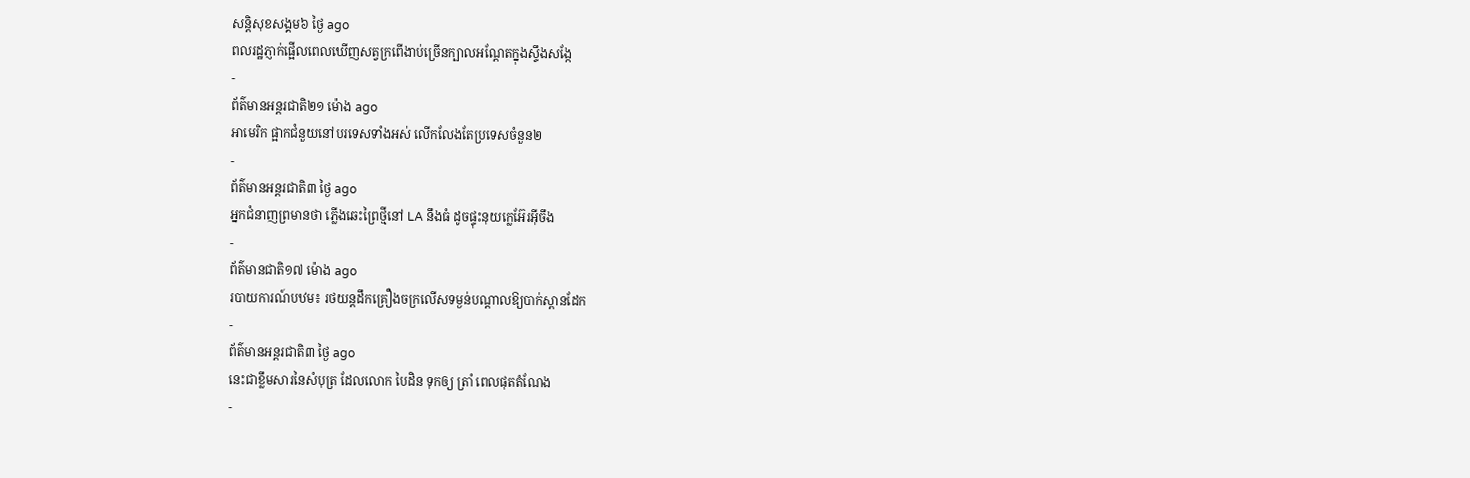សន្តិសុខសង្គម៦ ថ្ងៃ ago
ពលរដ្ឋភ្ញាក់ផ្អើលពេលឃើញសត្វក្រពើងាប់ច្រើនក្បាលអណ្ដែតក្នុងស្ទឹងសង្កែ
-
ព័ត៌មានអន្ដរជាតិ២១ ម៉ោង ago
អាមេរិក ផ្អាកជំនួយនៅបរទេសទាំងអស់ លើកលែងតែប្រទេសចំនួន២
-
ព័ត៌មានអន្ដរជាតិ៣ ថ្ងៃ ago
អ្នកជំនាញព្រមានថា ភ្លើងឆេះព្រៃថ្មីនៅ LA នឹងធំ ដូចផ្ទុះនុយក្លេអ៊ែរអ៊ីចឹង
-
ព័ត៌មានជាតិ១៧ ម៉ោង ago
របាយការណ៍បឋម៖ រថយន្តដឹកគ្រឿងចក្រលើសទម្ងន់បណ្តាលឱ្យបាក់ស្ពានដែក
-
ព័ត៌មានអន្ដរជាតិ៣ ថ្ងៃ ago
នេះជាខ្លឹមសារនៃសំបុត្រ ដែលលោក បៃដិន ទុកឲ្យ ត្រាំ ពេលផុតតំណែង
-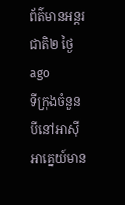ព័ត៌មានអន្ដរជាតិ២ ថ្ងៃ ago
ទីក្រុងចំនួនបីនៅអាស៊ីអាគ្នេយ៍មាន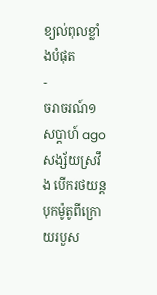ខ្យល់ពុលខ្លាំងបំផុត
-
ចរាចរណ៍១ សប្តាហ៍ ago
សង្ស័យស្រវឹង បើករថយន្តបុកម៉ូតូពីក្រោយរបួស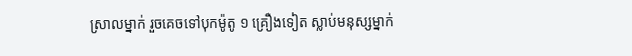ស្រាលម្នាក់ រួចគេចទៅបុកម៉ូតូ ១ គ្រឿងទៀត ស្លាប់មនុស្សម្នាក់